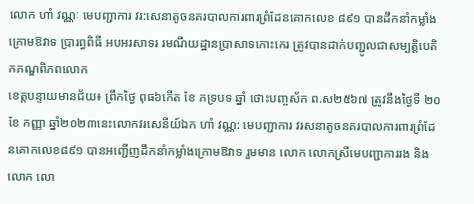លោក ហាំ វណ្ណៈ មេបញ្ជាការ វរ:សេនាតូចនគរបាលការពារព្រំដែនគោកលេខ ៨៩១ បានដឹកនាំកម្លាំងក្រោមឱវាទ ប្រារព្ធពិធី អបអរសាទរ រមណីយដ្ឋានប្រាសាទកោះកេរ ត្រូវបានដាក់បញ្ជូលជាសម្បត្តិបេតិកភណ្ឌពិភពលោក
ខេត្តបន្ទាយមានជ័យ៖ ព្រឹកថ្ងៃ ពុធ៦កើត ខែ ភទ្របទ ឆ្នាំ ថោះបញ្ចស័ក ព.ស២៥៦៧ ត្រូវនឹងថ្ងៃទី ២០ ខែ កញ្ញា ឆ្នាំ២០២៣នេះលោកវរសេនីយ៍ឯក ហាំ វណ្ណ: មេបញ្ជាការ វរសនាតូចនគរបាលការពារព្រំដែនគោកលេខ៨៩១ បានអញ្ជើញដឹកនាំកម្លាំងក្រោមឱវាទ រួមមាន លោក លោកស្រីមេបញ្ជាការរង និង លោក លោ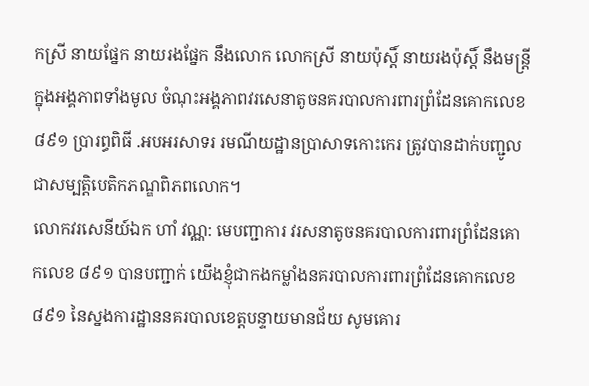កស្រី នាយផ្នែក នាយរងផ្នែក នឹងលោក លោកស្រី នាយប៉ុស្តិ៍ នាយរងប៉ុស្តិ៍ នឹងមន្ត្រីក្នុងអង្គភាពទាំងមូល ចំណុះអង្គភាពវរសេនាតូចនគរបាលការពារព្រំដែនគោកលេខ៨៩១ ប្រារព្ធពិធី .អបអរសាទរ រមណីយដ្ឋានប្រាសាទកោះកេរ ត្រូវបានដាក់បញ្ជូលជាសម្បត្តិបេតិកភណ្ឌពិភពលោក។
លោកវរសេនីយ៍ឯក ហាំ វណ្ណ: មេបញ្ជាការ វរសនាតូចនគរបាលការពារព្រំដែនគោកលេខ ៨៩១ បានបញ្ជាក់ យើងខ្ញុំជាកងកម្លាំងនគរបាលការពារព្រំដែនគោកលេខ៨៩១ នៃស្នងការដ្ឋាននគរបាលខេត្តបន្ទាយមានជ័យ សូមគោរ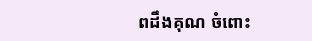ពដឹងគុណ ចំពោះ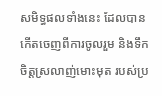សមិទ្ធផលទាំងនេះ ដែលបានកើតចេញពីការចូលរួម និងទឹកចិត្តស្រលាញ់មោះមុត របស់ប្រ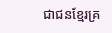ជាជនខ្មែរគ្រ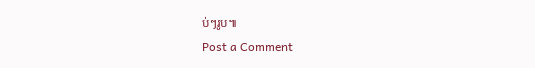ប់ៗរូប៕
Post a Comment